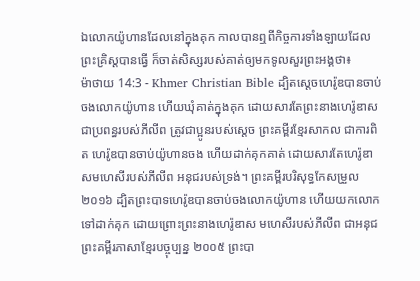ឯលោកយ៉ូហានដែលនៅក្នុងគុក កាលបានឮពីកិច្ចការទាំងឡាយដែលព្រះគ្រិស្ដបានធ្វើ ក៏ចាត់សិស្សរបស់គាត់ឲ្យមកទូលសួរព្រះអង្គថា៖
ម៉ាថាយ 14:3 - Khmer Christian Bible ដ្បិតស្ដេចហេរ៉ូឌបានចាប់ចងលោកយ៉ូហាន ហើយឃុំគាត់ក្នុងគុក ដោយសារតែព្រះនាងហេរ៉ូឌាស ជាប្រពន្ធរបស់ភីលីព ត្រូវជាប្អូនរបស់ស្ដេច ព្រះគម្ពីរខ្មែរសាកល ជាការពិត ហេរ៉ូឌបានចាប់យ៉ូហានចង ហើយដាក់គុកគាត់ ដោយសារតែហេរ៉ូឌាសមហេសីរបស់ភីលីព អនុជរបស់ទ្រង់។ ព្រះគម្ពីរបរិសុទ្ធកែសម្រួល ២០១៦ ដ្បិតព្រះបាទហេរ៉ូឌបានចាប់ចងលោកយ៉ូហាន ហើយយកលោកទៅដាក់គុក ដោយព្រោះព្រះនាងហេរ៉ូឌាស មហេសីរបស់ភីលីព ជាអនុជ ព្រះគម្ពីរភាសាខ្មែរបច្ចុប្បន្ន ២០០៥ ព្រះបា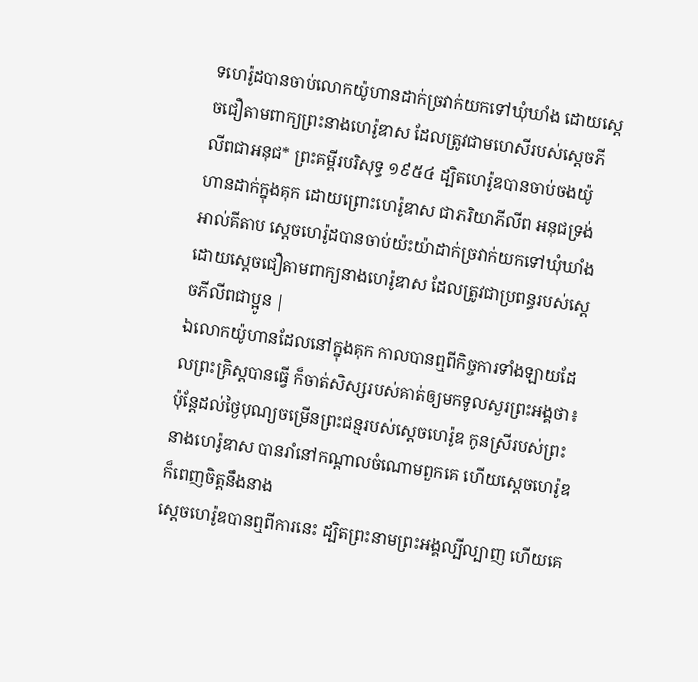ទហេរ៉ូដបានចាប់លោកយ៉ូហានដាក់ច្រវាក់យកទៅឃុំឃាំង ដោយស្ដេចជឿតាមពាក្យព្រះនាងហេរ៉ូឌាស ដែលត្រូវជាមហេសីរបស់ស្ដេចភីលីពជាអនុជ* ព្រះគម្ពីរបរិសុទ្ធ ១៩៥៤ ដ្បិតហេរ៉ូឌបានចាប់ចងយ៉ូហានដាក់ក្នុងគុក ដោយព្រោះហេរ៉ូឌាស ជាភរិយាភីលីព អនុជទ្រង់ អាល់គីតាប ស្តេចហេរ៉ូដបានចាប់យ៉ះយ៉ាដាក់ច្រវាក់យកទៅឃុំឃាំង ដោយស្តេចជឿតាមពាក្យនាងហេរ៉ូឌាស ដែលត្រូវជាប្រពន្ធរបស់ស្ដេចភីលីពជាប្អូន |
ឯលោកយ៉ូហានដែលនៅក្នុងគុក កាលបានឮពីកិច្ចការទាំងឡាយដែលព្រះគ្រិស្ដបានធ្វើ ក៏ចាត់សិស្សរបស់គាត់ឲ្យមកទូលសួរព្រះអង្គថា៖
ប៉ុន្ដែដល់ថ្ងៃបុណ្យចម្រើនព្រះជន្មរបស់ស្ដេចហេរ៉ូឌ កូនស្រីរបស់ព្រះនាងហេរ៉ូឌាស បានរាំនៅកណ្ដាលចំណោមពួកគេ ហើយស្ដេចហេរ៉ូឌក៏ពេញចិត្ដនឹងនាង
ស្ដេចហេរ៉ូឌបានឮពីការនេះ ដ្បិតព្រះនាមព្រះអង្គល្បីល្បាញ ហើយគេ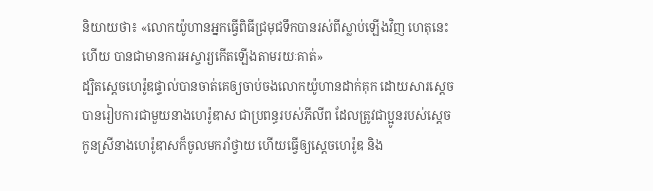និយាយថា៖ «លោកយ៉ូហានអ្នកធ្វើពិធីជ្រមុជទឹកបានរស់ពីស្លាប់ឡើងវិញ ហេតុនេះហើយ បានជាមានការអស្ចារ្យកើតឡើងតាមរយៈគាត់»
ដ្បិតស្ដេចហេរ៉ូឌផ្ទាល់បានចាត់គេឲ្យចាប់ចងលោកយ៉ូហានដាក់គុក ដោយសារស្ដេចបានរៀបការជាមួយនាងហេរ៉ូឌាស ជាប្រពន្ធរបស់ភីលីព ដែលត្រូវជាប្អូនរបស់ស្ដេច
កូនស្រីនាងហេរ៉ូឌាសក៏ចូលមករាំថ្វាយ ហើយធ្វើឲ្យស្ដេចហេរ៉ូឌ និង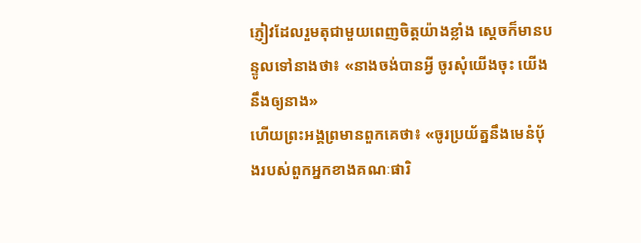ភ្ញៀវដែលរួមតុជាមួយពេញចិត្ដយ៉ាងខ្លាំង ស្ដេចក៏មានបន្ទូលទៅនាងថា៖ «នាងចង់បានអ្វី ចូរសុំយើងចុះ យើងនឹងឲ្យនាង»
ហើយព្រះអង្គព្រមានពួកគេថា៖ «ចូរប្រយ័ត្ននឹងមេនំប៉័ងរបស់ពួកអ្នកខាងគណៈផារិ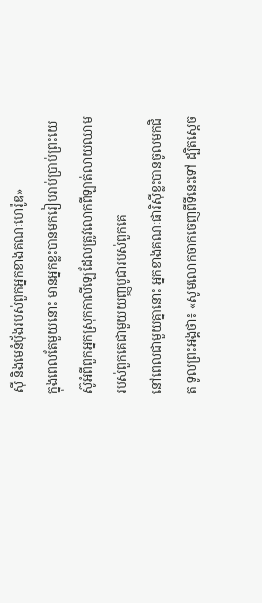ស៊ី និងមេនំប៉័ងរបស់ពួកអ្នកខាងគណៈហេរ៉ូឌ»
ក្នុងពេលតែមួយនោះ មានអ្នកខ្លះបានមករៀបរាប់ប្រាប់ព្រះយេស៊ូអំពីពួកអ្នកស្រុកកាលីឡេដែលត្រូវលោកពីឡាត់លាយឈាមរបស់ពួកគេជាមួយយញ្ញបូជារបស់ពួកគេ
នៅពេលជាមួយគ្នានោះ អ្នកខាងគណៈផារិស៊ីខ្លះបានចូលមកជិត ទូលព្រះអង្គថា៖ «សូមលោកចាកចេញពីទីនេះទៅ ដ្បិតស្ដេច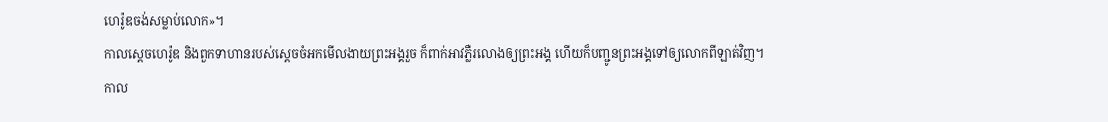ហេរ៉ូឌចង់សម្លាប់លោក»។
កាលស្ដេចហេរ៉ូឌ និងពួកទាហានរបស់ស្ដេចចំអកមើលងាយព្រះអង្គរួច ក៏ពាក់អាវភ្លឺរលោងឲ្យព្រះអង្គ ហើយក៏បញ្ជូនព្រះអង្គទៅឲ្យលោកពីឡាត់វិញ។
កាល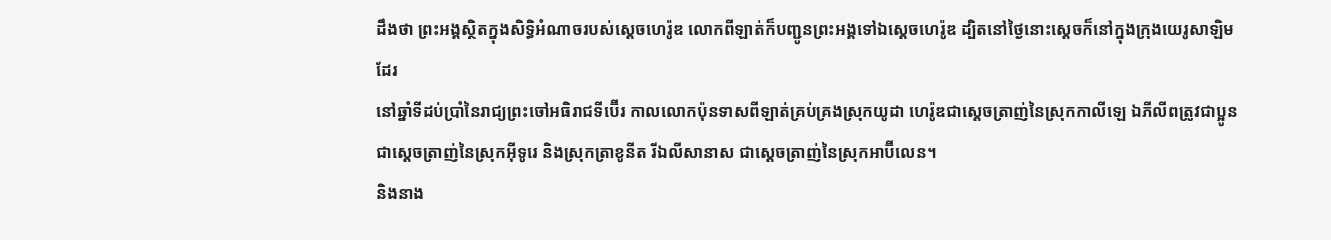ដឹងថា ព្រះអង្គស្ថិតក្នុងសិទ្ធិអំណាចរបស់ស្ដេចហេរ៉ូឌ លោកពីឡាត់ក៏បញ្ជូនព្រះអង្គទៅឯស្ដេចហេរ៉ូឌ ដ្បិតនៅថ្ងៃនោះស្ដេចក៏នៅក្នុងក្រុងយេរូសាឡិមដែរ
នៅឆ្នាំទីដប់ប្រាំនៃរាជ្យព្រះចៅអធិរាជទីប៊ើរ កាលលោកប៉ុនទាសពីឡាត់គ្រប់គ្រងស្រុកយូដា ហេរ៉ូឌជាស្ដេចត្រាញ់នៃស្រុកកាលីឡេ ឯភីលីពត្រូវជាប្អូន ជាស្ដេចត្រាញ់នៃស្រុកអ៊ីទូរេ និងស្រុកត្រាខូនីត រីឯលីសានាស ជាស្ដេចត្រាញ់នៃស្រុកអាប៊ីលេន។
និងនាង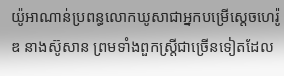យ៉ូអាណាន់ប្រពន្ធលោកឃូសាជាអ្នកបម្រើស្ដេចហេរ៉ូឌ នាងស៊ូសាន ព្រមទាំងពួកស្ដ្រីជាច្រើនទៀតដែល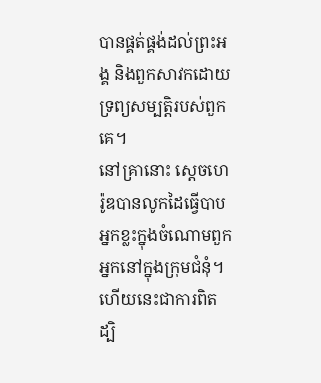បានផ្គត់ផ្គង់ដល់ព្រះអង្គ និងពួកសាវកដោយទ្រព្យសម្បត្ដិរបស់ពួកគេ។
នៅគ្រានោះ ស្ដេចហេរ៉ូឌបានលូកដៃធ្វើបាបអ្នកខ្លះក្នុងចំណោមពួកអ្នកនៅក្នុងក្រុមជំនុំ។
ហើយនេះជាការពិត ដ្បិ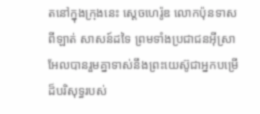តនៅក្នុងក្រុងនេះ ស្ដេចហេរ៉ូឌ លោកប៉ុនទាសពីឡាត់ សាសន៍ដទៃ ព្រមទាំងប្រជាជនអ៊ីស្រាអែលបានរួមគ្នាទាស់នឹងព្រះយេស៊ូជាអ្នកបម្រើដ៏បរិសុទ្ធរបស់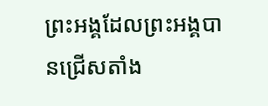ព្រះអង្គដែលព្រះអង្គបានជ្រើសតាំង